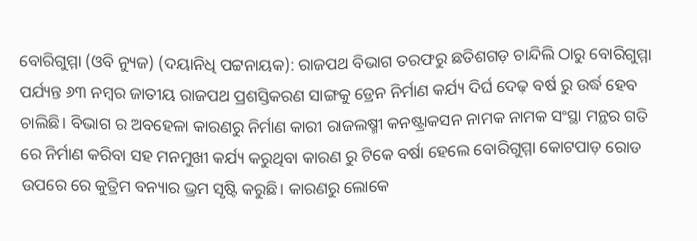ବୋରିଗୁମ୍ମା (ଓବି ନ୍ୟୁଜ) (ଦୟାନିଧି ପଟ୍ଟନାୟକ): ରାଜପଥ ବିଭାଗ ତରଫରୁ ଛତିଶଗଡ଼ ଚାନ୍ଦିଲି ଠାରୁ ବୋରିଗୁମ୍ମା ପର୍ଯ୍ୟନ୍ତ ୬୩ ନମ୍ବର ଜାତୀୟ ରାଜପଥ ପ୍ରଶସ୍ତିକରଣ ସାଙ୍ଗକୁ ଡ୍ରେନ ନିର୍ମାଣ କର୍ଯ୍ୟ ଦିର୍ଘ ଦେଢ଼ ବର୍ଷ ରୁ ଉର୍ଦ୍ଧ ହେବ ଚାଲିଛି। ବିଭାଗ ର ଅବହେଳା କାରଣରୁ ନିର୍ମାଣ କାରୀ ରାଜଲଷ୍ମୀ କନଷ୍ଟ୍ରାକସନ ନାମକ ନାମକ ସଂସ୍ଥା ମନ୍ଥର ଗତି ରେ ନିର୍ମାଣ କରିବା ସହ ମନମୁଖୀ କର୍ଯ୍ୟ କରୁଥିବା କାରଣ ରୁ ଟିକେ ବର୍ଷା ହେଲେ ବୋରିଗୁମ୍ମା କୋଟପାଡ଼ ରୋଡ ଉପରେ ରେ କୁତ୍ରିମ ବନ୍ୟାର ଭ୍ରମ ସୃଷ୍ଟି କରୁଛି। କାରଣରୁ ଲୋକେ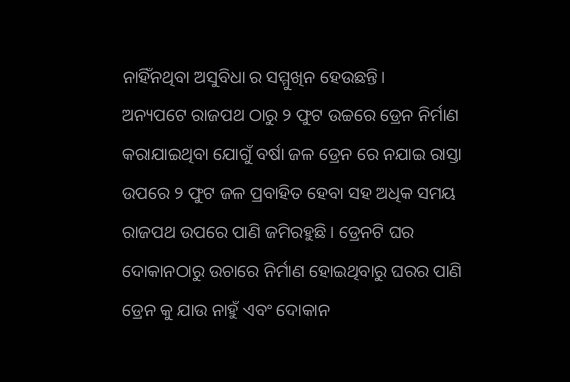ନାହିଁନଥିବା ଅସୁବିଧା ର ସମ୍ମୁଖିନ ହେଉଛନ୍ତି।
ଅନ୍ୟପଟେ ରାଜପଥ ଠାରୁ ୨ ଫୁଟ ଉଚ୍ଚରେ ଡ୍ରେନ ନିର୍ମାଣ କରାଯାଇଥିବା ଯୋଗୁଁ ବର୍ଷା ଜଳ ଡ୍ରେନ ରେ ନଯାଇ ରାସ୍ତା ଉପରେ ୨ ଫୁଟ ଜଳ ପ୍ରବାହିତ ହେବା ସହ ଅଧିକ ସମୟ ରାଜପଥ ଉପରେ ପାଣି ଜମିରହୁଛି। ଡ୍ରେନଟି ଘର ଦୋକାନଠାରୁ ଉଚାରେ ନିର୍ମାଣ ହୋଇଥିବାରୁ ଘରର ପାଣି ଡ୍ରେନ କୁ ଯାଉ ନାହୁଁ ଏବଂ ଦୋକାନ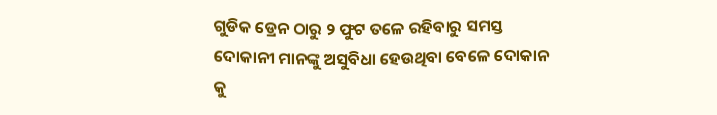ଗୁଡିକ ଡ୍ରେନ ଠାରୁ ୨ ଫୁଟ ତଳେ ରହିବାରୁ ସମସ୍ତ ଦୋକାନୀ ମାନଙ୍କୁ ଅସୁବିଧା ହେଉଥିବା ବେଳେ ଦୋକାନ କୁ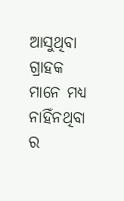ଆସୁଥିବା ଗ୍ରାହକ ମାନେ ମଧ୍ୟ ନାହିଁନଥିବା ର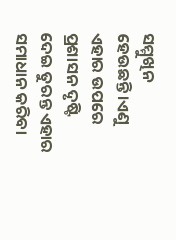ସମ୍ମୁଖିନ ହେଉଛନ୍ତି।ଏଣୁ ଏହାର ଉପରେ ପ୍ରଶାସନ ଦୃଷ୍ଟି ଦେଇ ତୁରନ୍ତ ଏହାର ସମାଧାନ କରିବା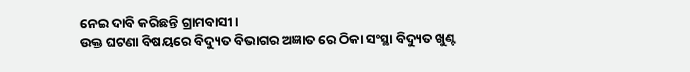ନେଇ ଦାବି କରିଛନ୍ତି ଗ୍ରାମବାସୀ।
ଉକ୍ତ ଘଟଣା ବିଷୟରେ ବିଦ୍ୟୁତ ବିଭାଗର ଅଜ୍ଞାତ ରେ ଠିକା ସଂସ୍ଥା ବିଦ୍ୟୁତ ଖୁଣ୍ଟ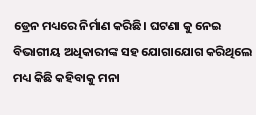ଡ୍ରେନ ମଧ୍ୟରେ ନିର୍ମାଣ କରିଛି। ଘଟଣା କୁ ନେଇ ବିଭାଗୀୟ ଅଧିକାରୀଙ୍କ ସହ ଯୋଗାଯୋଗ କରିଥିଲେ ମଧ୍ୟ କିଛି କହିବାକୁ ମନା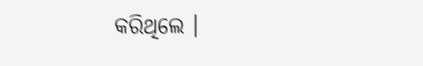କରିଥିଲେ ।